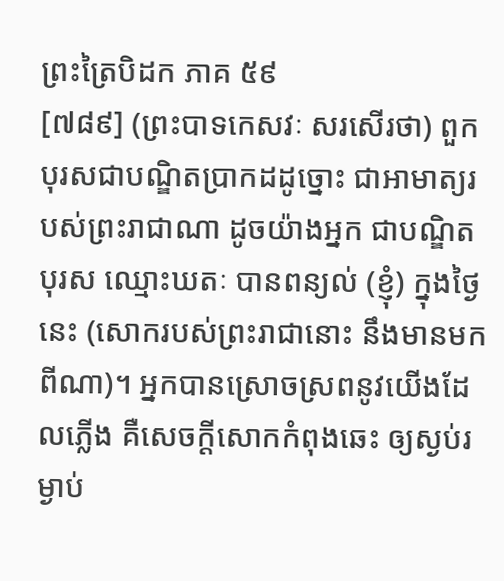ព្រះត្រៃបិដក ភាគ ៥៩
[៧៨៩] (ព្រះបាទកេសវៈ សរសើរថា) ពួកបុរសជាបណ្ឌិតប្រាកដដូច្នោះ ជាអាមាត្យរបស់ព្រះរាជាណា ដូចយ៉ាងអ្នក ជាបណ្ឌិតបុរស ឈ្មោះឃតៈ បានពន្យល់ (ខ្ញុំ) ក្នុងថ្ងៃនេះ (សោករបស់ព្រះរាជានោះ នឹងមានមកពីណា)។ អ្នកបានស្រោចស្រពនូវយើងដែលភ្លើង គឺសេចក្តីសោកកំពុងឆេះ ឲ្យស្ងប់រម្ងាប់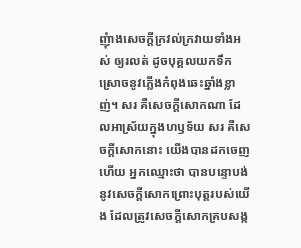ញុំាងសេចក្តីក្រវល់ក្រវាយទាំងអស់ ឲ្យរលត់ ដូចបុគ្គលយកទឹកស្រោចនូវភ្លើងកំពុងឆេះឆ្នាំងខ្លាញ់។ សរ គឺសេចក្តីសោកណា ដែលអាស្រ័យក្នុងហឫទ័យ សរ គឺសេចក្តីសោកនោះ យើងបានដកចេញហើយ អ្នកឈ្មោះថា បានបន្ទោបង់នូវសេចក្តីសោកព្រោះបុត្តរបស់យើង ដែលត្រូវសេចក្តីសោកគ្របសង្ក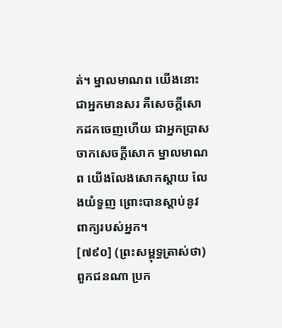ត់។ ម្នាលមាណព យើងនោះ ជាអ្នកមានសរ គឺសេចក្តីសោកដកចេញហើយ ជាអ្នកប្រាសចាកសេចក្តីសោក ម្នាលមាណព យើងលែងសោកស្តាយ លែងយំទួញ ព្រោះបានស្តាប់នូវពាក្យរបស់អ្នក។
[៧៩០] (ព្រះសម្ពុទ្ធត្រាស់ថា) ពួកជនណា ប្រក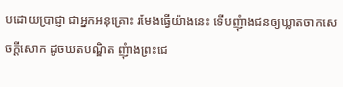បដោយប្រាជ្ញា ជាអ្នកអនុគ្រោះ រមែងធ្វើយ៉ាងនេះ ទើបញុំាងជនឲ្យឃ្លាតចាកសេចក្តីសោក ដូចឃតបណ្ឌិត ញុំាងព្រះជេ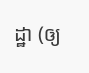ដ្ឋា (ឲ្យ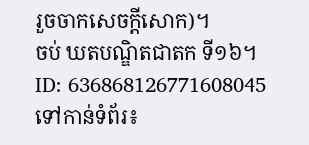រួចចាកសេចក្តីសោក)។
ចប់ ឃតបណ្ឌិតជាតក ទី១៦។
ID: 636868126771608045
ទៅកាន់ទំព័រ៖